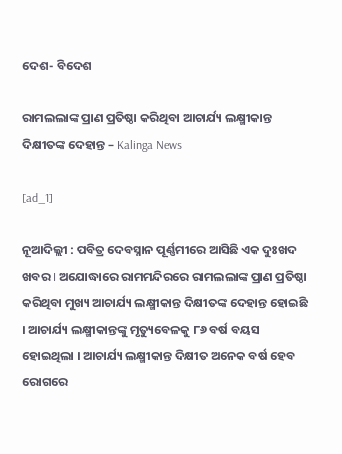ଦେଶ- ବିଦେଶ

ରାମଲଲାଙ୍କ ପ୍ରାଣ ପ୍ରତିଷ୍ଠା କରିଥିବା ଆଚାର୍ଯ୍ୟ ଲକ୍ଷ୍ମୀକାନ୍ତ ଦିକ୍ଷୀତଙ୍କ ଦେହାନ୍ତ – Kalinga News

[ad_1]

ନୂଆଦିଲ୍ଲୀ : ପବିତ୍ର ଦେବସ୍ନାନ ପୂର୍ଣ୍ଣମୀରେ ଆସିଛି ଏକ ଦୁଃଖଦ ଖବର I ଅଯୋଦ୍ଧାରେ ରାମମନ୍ଦିରରେ ରାମଲଲାଙ୍କ ପ୍ରାଣ ପ୍ରତିଷ୍ଠା କରିଥିବା ମୁଖ୍ୟ ଆଚାର୍ଯ୍ୟ ଲକ୍ଷ୍ମୀକାନ୍ତ ଦିକ୍ଷୀତଙ୍କ ଦେହାନ୍ତ ହୋଇଛି । ଆଚାର୍ଯ୍ୟ ଲକ୍ଷ୍ମୀକାନ୍ତଙ୍କୁ ମୃତ୍ୟୁବେଳକୁ ୮୬ ବର୍ଷ ବୟସ ହୋଇଥିଲା । ଆଚାର୍ଯ୍ୟ ଲକ୍ଷ୍ମୀକାନ୍ତ ଦିକ୍ଷୀତ ଅନେକ ବର୍ଷ ହେବ ରୋଗରେ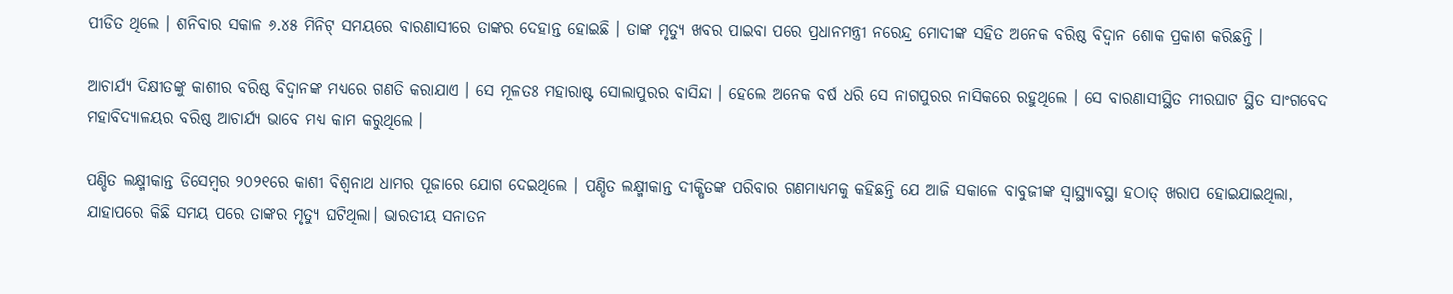ପୀଡିତ ଥିଲେ । ଶନିବାର ସକାଳ ୬.୪୫ ମିନିଟ୍ ସମୟରେ ବାରଣାସୀରେ ତାଙ୍କର ଦେହାନ୍ତ ହୋଇଛି । ତାଙ୍କ ମୃତ୍ୟୁ ଖବର ପାଇବା ପରେ ପ୍ରଧାନମନ୍ତ୍ରୀ ନରେନ୍ଦ୍ର ମୋଦୀଙ୍କ ସହିତ ଅନେକ ବରିଷ୍ଠ ବିଦ୍ୱାନ ଶୋକ ପ୍ରକାଶ କରିଛନ୍ତି ।

ଆଚାର୍ଯ୍ୟ ଦିକ୍ଷୀତଙ୍କୁ କାଶୀର ବରିଷ୍ଠ ବିଦ୍ୱାନଙ୍କ ମଧ୍ୟରେ ଗଣତି କରାଯାଏ । ସେ ମୂଳତଃ ମହାରାଷ୍ଟ ସୋଲାପୁରର ବାସିନ୍ଦା । ହେଲେ ଅନେକ ବର୍ଷ ଧରି ସେ ନାଗପୁରର ନାସିକରେ ରହୁଥିଲେ । ସେ ବାରଣାସୀସ୍ଥିତ ମୀରଘାଟ ସ୍ଥିତ ସାଂଗବେଦ ମହାବିଦ୍ୟାଳୟର ବରିଷ୍ଠ ଆଚାର୍ଯ୍ୟ ଭାବେ ମଧ୍ୟ କାମ କରୁଥିଲେ ।

ପଣ୍ଡିତ ଲକ୍ଷ୍ମୀକାନ୍ତ ଡିସେମ୍ବର ୨୦୨୧ରେ କାଶୀ ବିଶ୍ୱନାଥ ଧାମର ପୂଜାରେ ଯୋଗ ଦେଇଥିଲେ । ପଣ୍ଡିତ ଲକ୍ଷ୍ମୀକାନ୍ତ ଦୀକ୍ଷିତଙ୍କ ପରିବାର ଗଣମାଧ୍ୟମକୁ କହିଛନ୍ତି ଯେ ଆଜି ସକାଳେ ବାବୁଜୀଙ୍କ ସ୍ୱାସ୍ଥ୍ୟାବସ୍ଥା ହଠାତ୍ ଖରାପ ହୋଇଯାଇଥିଲା, ଯାହାପରେ କିଛି ସମୟ ପରେ ତାଙ୍କର ମୃତ୍ୟୁ ଘଟିଥିଲା। ଭାରତୀୟ ସନାତନ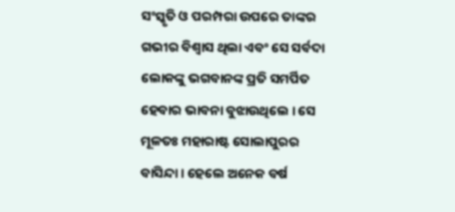ସଂସ୍କୃତି ଓ ପରମ୍ପରା ଉପରେ ତାଙ୍କର ଗଭୀର ବିଶ୍ୱାସ ଥିଲା ଏବଂ ସେ ସର୍ବଦା ଲୋକଙ୍କୁ ଭଗବାନଙ୍କ ପ୍ରତି ସମର୍ପିତ ହେବାର ଭାବନା ବୁଝାଉଥିଲେ । ସେ ମୂଳତଃ ମହାରାଷ୍ଟ ସୋଲାପୁରର ବାସିନ୍ଦା । ହେଲେ ଅନେକ ବର୍ଷ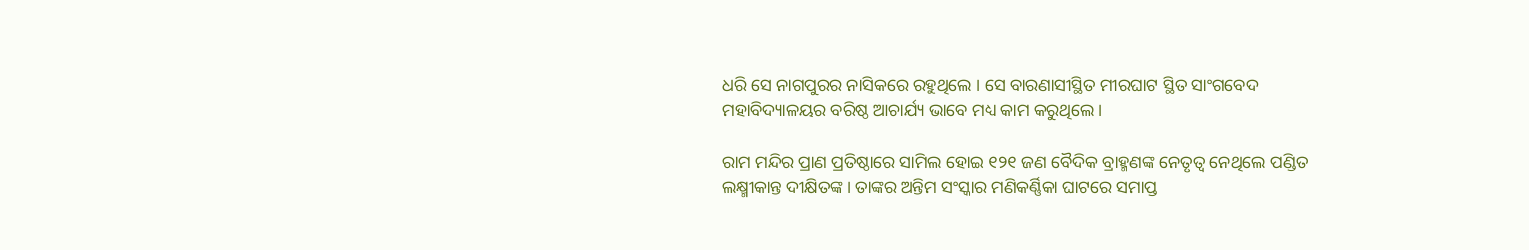ଧରି ସେ ନାଗପୁରର ନାସିକରେ ରହୁଥିଲେ । ସେ ବାରଣାସୀସ୍ଥିତ ମୀରଘାଟ ସ୍ଥିତ ସାଂଗବେଦ ମହାବିଦ୍ୟାଳୟର ବରିଷ୍ଠ ଆଚାର୍ଯ୍ୟ ଭାବେ ମଧ୍ୟ କାମ କରୁଥିଲେ ।

ରାମ ମନ୍ଦିର ପ୍ରାଣ ପ୍ରତିଷ୍ଠାରେ ସାମିଲ ହୋଇ ୧୨୧ ଜଣ ବୈଦିକ ବ୍ରାହ୍ମଣଙ୍କ ନେତୃତ୍ୱ ନେଥିଲେ ପଣ୍ଡିତ ଲକ୍ଷ୍ମୀକାନ୍ତ ଦୀକ୍ଷିତଙ୍କ। ତାଙ୍କର ଅନ୍ତିମ ସଂସ୍କାର ମଣିକର୍ଣ୍ଣିକା ଘାଟରେ ସମାପ୍ତ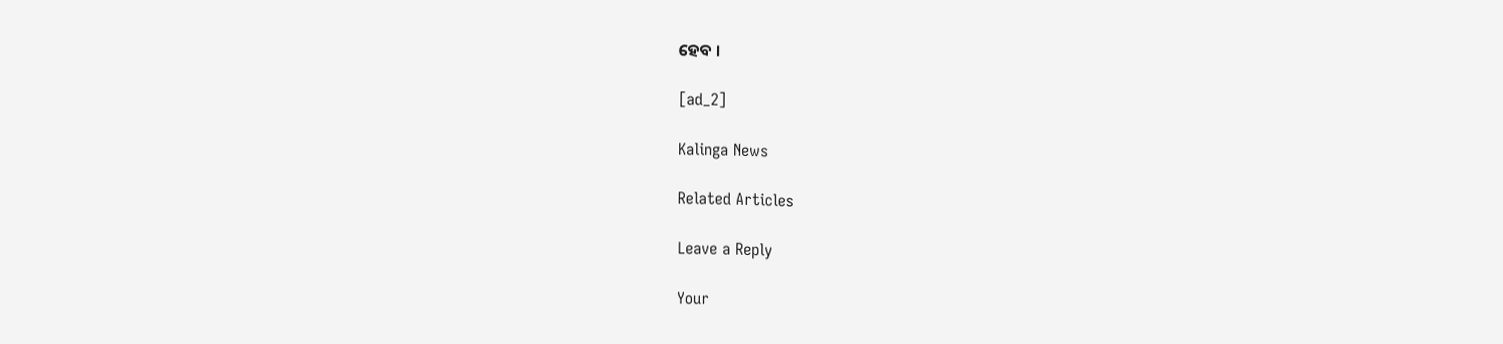ହେବ ।

[ad_2]

Kalinga News

Related Articles

Leave a Reply

Your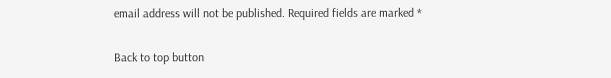email address will not be published. Required fields are marked *

Back to top button